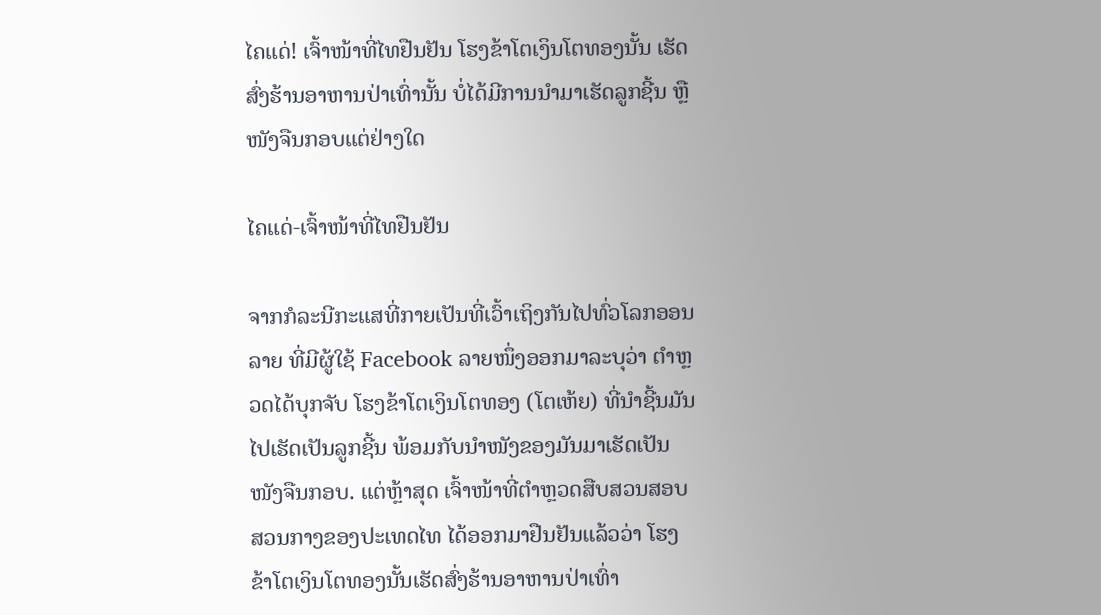ໄຄແດ່! ເຈົ້າໜ້າທີ່ໄທຢືນຢັນ ໂຮງຂ້າໂຕເງິນໂຕທອງນັ້ນ ເຮັດສົ່ງຮ້ານອາຫານປ່າເທົ່ານັ້ນ ບໍ່ໄດ້ມີການນຳມາເຮັດລູກຊີ້ນ ຫຼື ໜັງຈືນກອບແຕ່ຢ່າງໃດ

ໄຄແດ່-ເຈົ້າໜ້າທີ່ໄທຢືນຢັນ

ຈາກກໍລະນີກະແສທີ່ກາຍເປັນທີ່ເວົ້າເຖິງກັນໄປທົ່ວໂລກອອນລາຍ ທີ່ມີຜູ້ໃຊ້ Facebook ລາຍໜຶ່ງອອກມາລະບຸວ່າ ຕຳຫຼວດໄດ້ບຸກຈັບ ໂຮງຂ້າໂຕເງິນໂຕທອງ (ໂຕເຫ້ຍ) ທີ່ນໍາຊີ້ນມັນໄປເຮັດເປັນລູກຊີ້ນ ພ້ອມກັບນຳໜັງຂອງມັນມາເຮັດເປັນໜັງຈືນກອບ. ແຕ່ຫຼ້າສຸດ ເຈົ້າໜ້າທີ່ຕໍາຫຼວດສືບສວນສອບສວນກາງຂອງປະເທດໄທ ໄດ້ອອກມາຢືນຢັນແລ້ວວ່າ ໂຮງຂ້າໂຕເງິນໂຕທອງນັ້ນເຮັດສົ່ງຮ້ານອາຫານປ່າເທົ່າ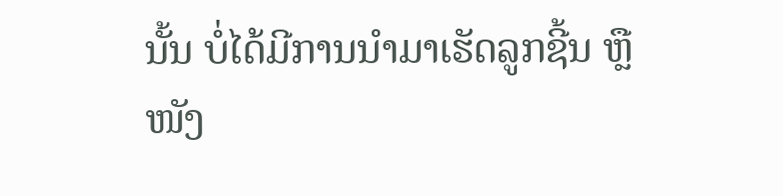ນັ້ນ ບໍ່ໄດ້ມີການນຳມາເຮັດລູກຊີ້ນ ຫຼື ໜັງ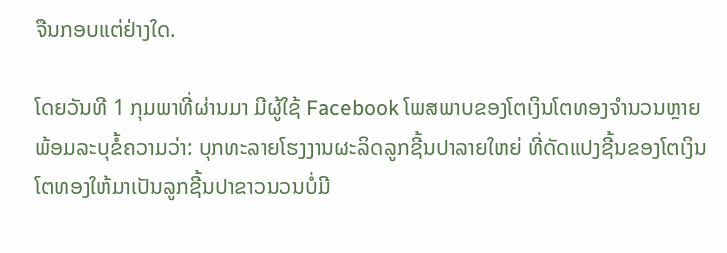ຈືນກອບແຕ່ຢ່າງໃດ.

ໂດຍວັນທີ 1 ກຸມພາທີ່ຜ່ານມາ ມີຜູ້ໃຊ້ Facebook ໂພສພາບຂອງໂຕເງິນໂຕທອງຈຳນວນຫຼາຍ ພ້ອມລະບຸຂໍ້ຄວາມວ່າ: ບຸກທະລາຍໂຮງງານຜະລິດລູກຊີ້ນປາລາຍໃຫຍ່ ທີ່ດັດແປງຊີ້ນຂອງໂຕເງິນໂຕທອງໃຫ້ມາເປັນລູກຊີ້ນປາຂາວນວນບໍ່ມີ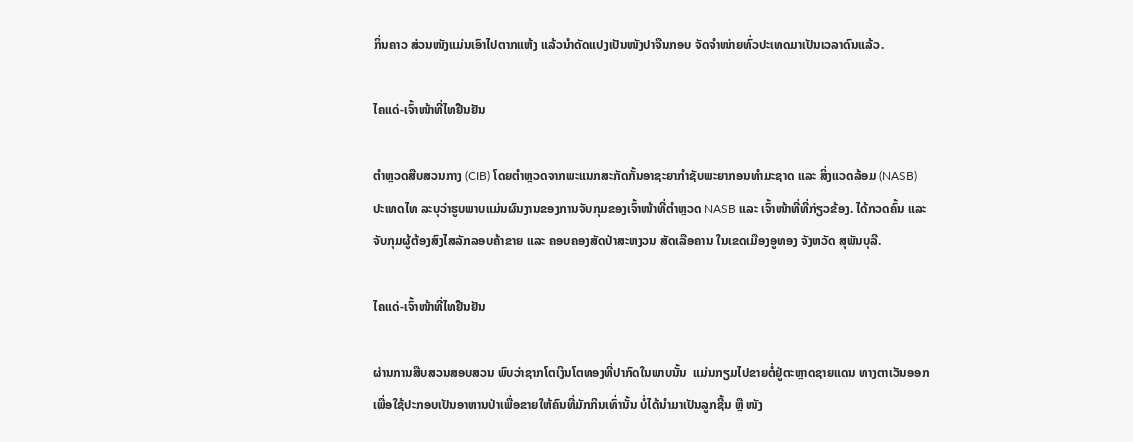ກິ່ນຄາວ ສ່ວນໜັງແມ່ນເອົາໄປຕາກແຫ້ງ ແລ້ວນຳດັດແປງເປັນໜັງປາຈືນກອບ ຈັດຈຳໜ່າຍທົ່ວປະເທດມາເປັນເວລາດົນແລ້ວ.

ໄຄແດ່-ເຈົ້າໜ້າທີ່ໄທຢືນຢັນ

ຕໍາຫຼວດສືບສວນກາງ (CIB) ໂດຍຕໍາຫຼວດຈາກພະແນກສະກັດກັ້ນອາຊະຍາກໍາຊັບພະຍາກອນທໍາມະຊາດ ແລະ ສິ່ງແວດລ້ອມ (NASB) ປະເທດໄທ ລະບຸວ່າຮູບພາບແມ່ນຜົນງານຂອງການຈັບກຸມຂອງເຈົ້າໜ້າທີ່ຕໍາຫຼວດ NASB ແລະ ເຈົ້າໜ້າທີ່ທີ່ກ່ຽວຂ້ອງ. ໄດ້ກວດຄົ້ນ ແລະ ຈັບກຸມຜູ້ຕ້ອງສົງໄສລັກລອບຄ້າຂາຍ ແລະ ຄອບຄອງສັດປ່າສະຫງວນ ສັດເລືອຄານ ໃນເຂດເມືອງອູທອງ ຈັງຫວັດ ສຸພັນບຸລີ.

ໄຄແດ່-ເຈົ້າໜ້າທີ່ໄທຢືນຢັນ

ຜ່ານການສືບສວນສອບສວນ ພົບວ່າຊາກໂຕເງິນໂຕທອງທີ່ປາກົດໃນພາບນັ້ນ  ແມ່ນກຽມໄປຂາຍຕໍ່ຢູ່ຕະຫຼາດຊາຍແດນ ທາງຕາເວັນອອກ ເພື່ອໃຊ້ປະກອບເປັນອາຫານປ່າເພື່ອຂາຍໃຫ້ຄົນທີ່ມັກກິນເທົ່ານັ້ນ ບໍ່ໄດ້ນຳມາເປັນລູກຊີ້ນ ຫຼື ໜັງ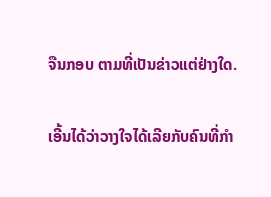ຈືນກອບ ຕາມທີ່ເປັນຂ່າວແຕ່ຢ່າງໃດ.

ເອີ້ນໄດ້ວ່າວາງໃຈໄດ້ເລີຍກັບຄົນທີ່ກຳ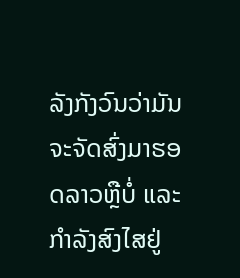ລັງກັງວົນວ່າມັນຈະຈັດສົ່ງມາຮອດລາວຫຼືບໍ່ ແລະ ກຳລັງສົງໄສຢູ່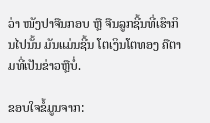ວ່າ ໜັງປາຈືນກອບ ຫຼື ຈືນລູກຊີ້ນທີ່ເຮົາກິນໄປນັ້ນ ມັນແມ່ນຊີ້ນ ໂຕເງິນໂຕທອງ ຄືຕາມທີ່ເປັນຂ່າວຫຼືບໍ່.

ຂອບໃຈຂໍ້ມູນຈາກ: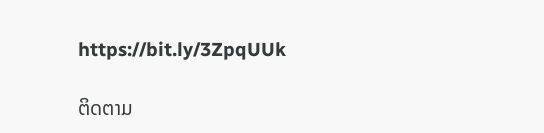https://bit.ly/3ZpqUUk

ຕິດຕາມ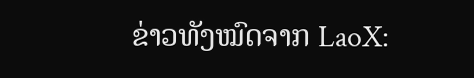ຂ່າວທັງໝົດຈາກ LaoX: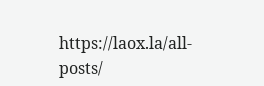https://laox.la/all-posts/